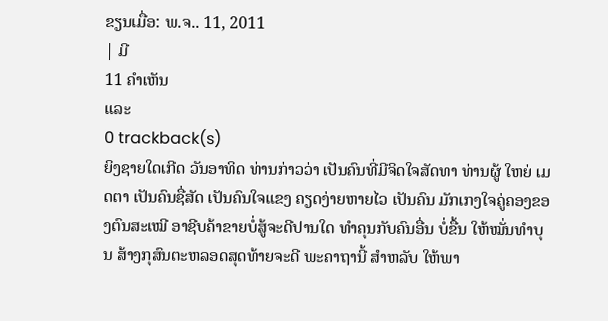ຂຽນເມື່ອ: ພ.ຈ.. 11, 2011
| ມີ
11 ຄຳເຫັນ
ແລະ
0 trackback(s)
ຍິງຊາຍໃດເກີດ ວັນອາທິດ ທ່ານກ່າວວ່າ ເປັນຄົນທີ່ມີຈິດໃຈສັດທາ ທ່ານຜູ້ ໃຫຍ່ ເມດຕາ ເປັນຄົນຊື່ສັດ ເປັນຄົນໃຈແຂງ ຄຽດງ່າຍຫາຍໄວ ເປັນຄົນ ມັກເກງໃຈຄູ່ຄອງຂອງຕົນສະເໝີ ອາຊີບຄ້າຂາຍບໍ່ສູ້ຈະດີປານໃດ ທໍາຄຸນກັບຄົນອື່ນ ບໍ່ຂື້ນ ໃຫ້ໝັ່ນທໍາບຸນ ສ້າງກຸສົນຕະຫລອດສຸດທ້າຍຈະດີ ພະຄາຖານີ້ ສໍາຫລັບ ໃຫ້ພາ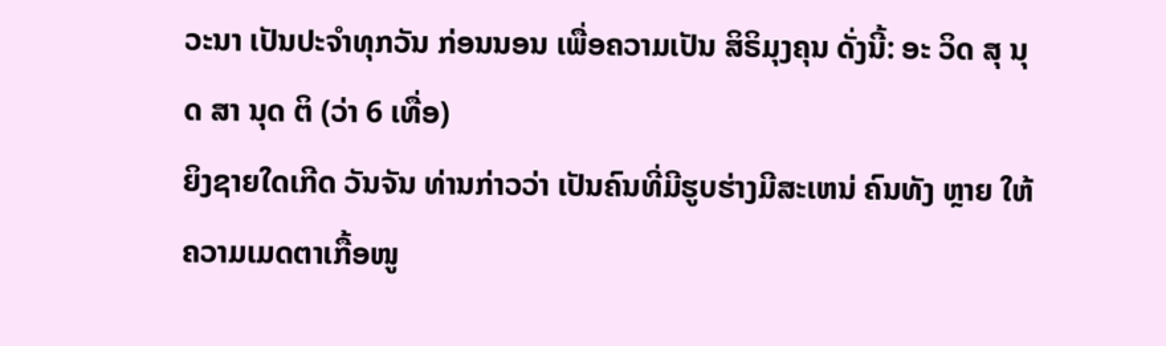ວະນາ ເປັນປະຈໍາທຸກວັນ ກ່ອນນອນ ເພື່ອຄວາມເປັນ ສິຣິມຸງຄຸນ ດັ່ງນີ້: ອະ ວິດ ສຸ ນຸດ ສາ ນຸດ ຕິ (ວ່າ 6 ເທື່ອ)
ຍິງຊາຍໃດເກີດ ວັນຈັນ ທ່ານກ່າວວ່າ ເປັນຄົນທີ່ມີຮູບຮ່າງມີສະເຫນ່ ຄົນທັງ ຫຼາຍ ໃຫ້ຄວາມເມດຕາເກື້ອໜູ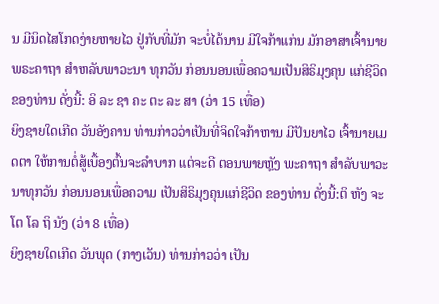ນ ມີນິດໄສໂກດງ່າຍຫາຍໄວ ຢູ່ກັບທີ່ມັກ ຈະບໍ່ໄດ້ນານ ມີໃຈກ້າແກ່ນ ມັກອາສາເຈົ້ານາຍ ພຣະຄາຖາ ສໍາຫລັບພາວະນາ ທຸກວັນ ກ່ອນນອນເພື່ອຄວາມເປັນສິຣິມຸງຄຸນ ແກ່ຊີວິດ ຂອງທ່ານ ດັ່ງນີ້: ອິ ລະ ຊາ ຄະ ຕະ ລະ ສາ (ວ່າ 15 ເທື່ອ)
ຍິງຊາຍໃດເກີດ ວັນອັງຄານ ທ່ານກ່າວວ່າເປັນທີ່ຈິດໃຈກ້າຫານ ມີປັນຍາໄວ ເຈົ້ານາຍເມດຕາ ໃຫ້ການຕໍ່ສູ້ເບື້ອງຕົ້ນຈະລໍາບາກ ແຕ່ຈະດີ ຕອນພາຍຫຼັງ ພະຄາຖາ ສໍາລັບພາວະນາທຸກວັນ ກ່ອນນອນເພື່ອຄວາມ ເປັນສິຣິມຸງຄຸນແກ່ຊີວິດ ຂອງທ່ານ ດັ່ງນີ້:ຕິ ຫັງ ຈະ ໂຕ ໂລ ຖິ ນັງ (ວ່າ 8 ເທື່ອ)
ຍິງຊາຍໃດເກີດ ວັນພຸດ (ກາງເວັນ) ທ່ານກ່າວວ່າ ເປັນ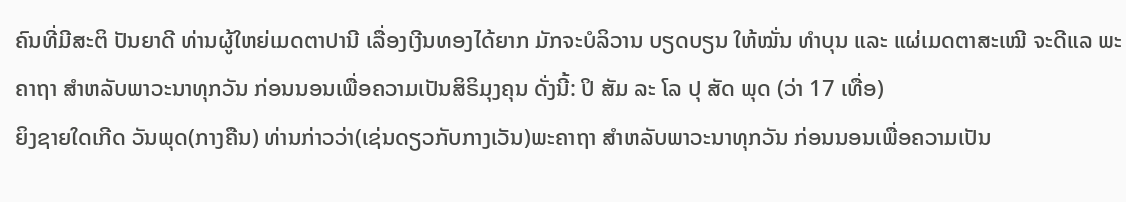ຄົນທີ່ມີສະຕິ ປັນຍາດີ ທ່ານຜູ້ໃຫຍ່ເມດຕາປານີ ເລື່ອງເງີນທອງໄດ້ຍາກ ມັກຈະບໍລິວານ ບຽດບຽນ ໃຫ້ໝັ່ນ ທໍາບຸນ ແລະ ແຜ່ເມດຕາສະເໝີ ຈະດີແລ ພະຄາຖາ ສໍາຫລັບພາວະນາທຸກວັນ ກ່ອນນອນເພື່ອຄວາມເປັນສິຣິມຸງຄຸນ ດັ່ງນີ້: ປິ ສັມ ລະ ໂລ ປຸ ສັດ ພຸດ (ວ່າ 17 ເທື່ອ)
ຍິງຊາຍໃດເກີດ ວັນພຸດ(ກາງຄືນ) ທ່ານກ່າວວ່າ(ເຊ່ນດຽວກັບກາງເວັນ)ພະຄາຖາ ສໍາຫລັບພາວະນາທຸກວັນ ກ່ອນນອນເພື່ອຄວາມເປັນ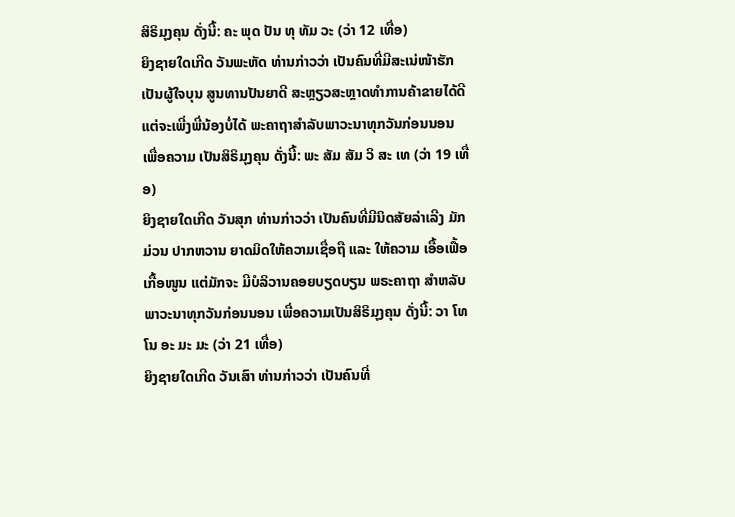ສິຣິມຸງຄຸນ ດັ່ງນີ້: ຄະ ພຸດ ປັນ ທຸ ທັມ ວະ (ວ່າ 12 ເທື່ອ)
ຍິງຊາຍໃດເກີດ ວັນພະຫັດ ທ່ານກ່າວວ່າ ເປັນຄົນທີ່ມີສະເນ່ໜ້າຮັກ ເປັນຜູ້ໃຈບຸນ ສູນທານປັນຍາດີ ສະຫຼຽວສະຫຼາດທໍາການຄ້າຂາຍໄດ້ດີ ແຕ່ຈະເພີ່ງພີ່ນ້ອງບໍ່ໄດ້ ພະຄາຖາສໍາລັບພາວະນາທຸກວັນກ່ອນນອນ ເພື່ອຄວາມ ເປັນສິຣິມຸງຄຸນ ດັ່ງນີ້: ພະ ສັມ ສັມ ວິ ສະ ເທ (ວ່າ 19 ເທື່ອ)
ຍິງຊາຍໃດເກີດ ວັນສຸກ ທ່ານກ່າວວ່າ ເປັນຄົນທີ່ມີນິດສັຍລ່າເລີງ ມັກມ່ວນ ປາກຫວານ ຍາດມິດໃຫ້ຄວາມເຊື່ອຖື ແລະ ໃຫ້ຄວາມ ເອື້ອເຟື້ອເກື້ອໜູນ ແຕ່ມັກຈະ ມີບໍລິວານຄອຍບຽດບຽນ ພຣະຄາຖາ ສໍາຫລັບພາວະນາທຸກວັນກ່ອນນອນ ເພື່ອຄວາມເປັນສິຣິມຸງຄຸນ ດັ່ງນີ້: ວາ ໂທ ໂນ ອະ ມະ ມະ (ວ່າ 21 ເທື່ອ)
ຍິງຊາຍໃດເກີດ ວັນເສົາ ທ່ານກ່າວວ່າ ເປັນຄົນທີ່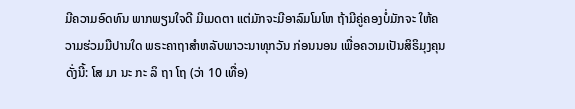ມີຄວາມອົດທົນ ພາກພຽນໃຈດີ ມີເມດຕາ ແຕ່ມັກຈະມີອາລົມໂມໂຫ ຖ້າມີຄູ່ຄອງບໍ່ມັກຈະ ໃຫ້ຄວາມຮ່ວມມືປານໃດ ພຣະຄາຖາສໍາຫລັບພາວະນາທຸກວັນ ກ່ອນນອນ ເພື່ອຄວາມເປັນສິຣິມຸງຄຸນ ດັ່ງນີ້: ໂສ ມາ ນະ ກະ ລິ ຖາ ໂຖ (ວ່າ 10 ເທື່ອ)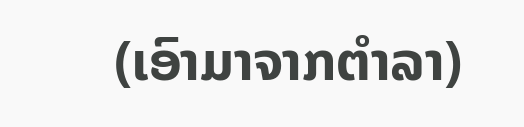(ເອົາມາຈາກຕຳລາ)